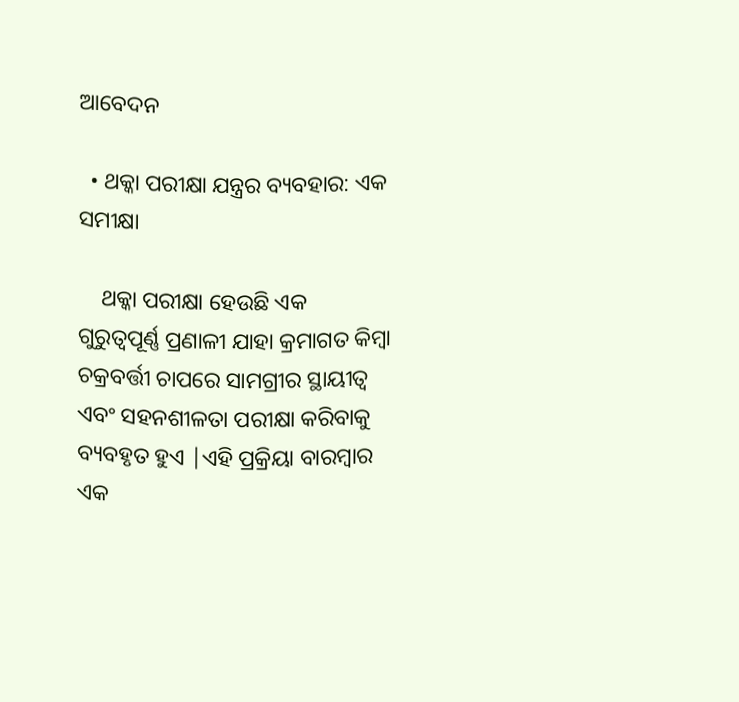ଆବେଦନ

  • ଥକ୍କା ପରୀକ୍ଷା ଯନ୍ତ୍ରର ବ୍ୟବହାର: ଏକ ସମୀକ୍ଷା

    ଥକ୍କା ପରୀକ୍ଷା ହେଉଛି ଏକ ଗୁରୁତ୍ୱପୂର୍ଣ୍ଣ ପ୍ରଣାଳୀ ଯାହା କ୍ରମାଗତ କିମ୍ବା ଚକ୍ରବର୍ତ୍ତୀ ଚାପରେ ସାମଗ୍ରୀର ସ୍ଥାୟୀତ୍ୱ ଏବଂ ସହନଶୀଳତା ପରୀକ୍ଷା କରିବାକୁ ବ୍ୟବହୃତ ହୁଏ |ଏହି ପ୍ରକ୍ରିୟା ବାରମ୍ବାର ଏକ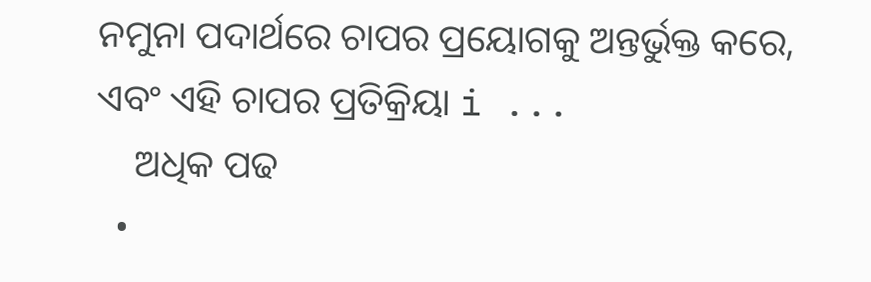ନମୁନା ପଦାର୍ଥରେ ଚାପର ପ୍ରୟୋଗକୁ ଅନ୍ତର୍ଭୁକ୍ତ କରେ, ଏବଂ ଏହି ଚାପର ପ୍ରତିକ୍ରିୟା i ...
    ଅଧିକ ପଢ
  •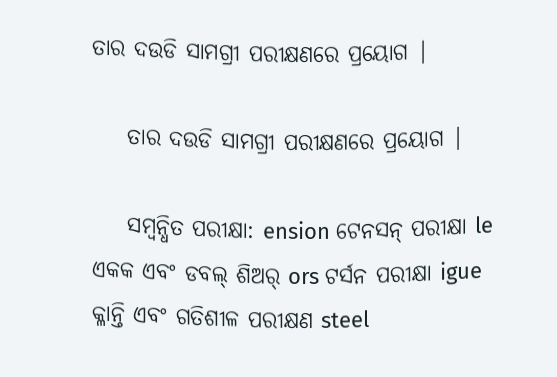ତାର ଦଉଡି ସାମଗ୍ରୀ ପରୀକ୍ଷଣରେ ପ୍ରୟୋଗ |

    ତାର ଦଉଡି ସାମଗ୍ରୀ ପରୀକ୍ଷଣରେ ପ୍ରୟୋଗ |

    ସମ୍ବନ୍ଧିତ ପରୀକ୍ଷା: ension ଟେନସନ୍ ପରୀକ୍ଷା le ଏକକ ଏବଂ ଡବଲ୍ ଶିଅର୍ ors ଟର୍ସନ ପରୀକ୍ଷା igue କ୍ଳାନ୍ତି ଏବଂ ଗତିଶୀଳ ପରୀକ୍ଷଣ steel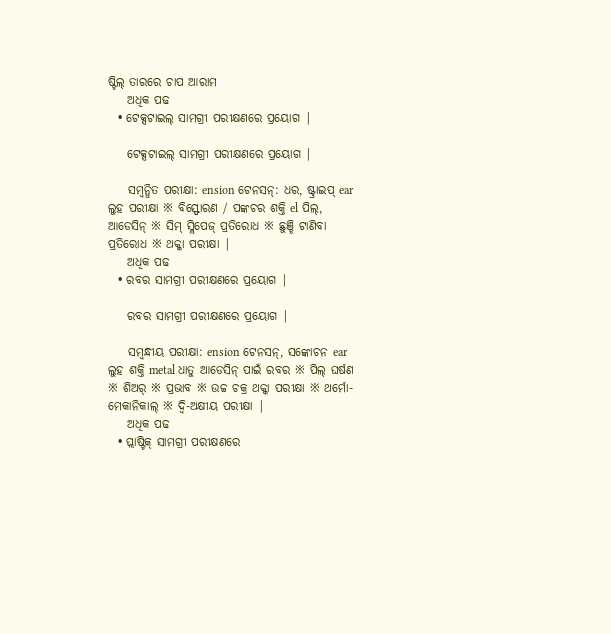ଷ୍ଟିଲ୍ ତାରରେ ଚାପ ଆରାମ
    ଅଧିକ ପଢ
  • ଟେକ୍ସଟାଇଲ୍ ସାମଗ୍ରୀ ପରୀକ୍ଷଣରେ ପ୍ରୟୋଗ |

    ଟେକ୍ସଟାଇଲ୍ ସାମଗ୍ରୀ ପରୀକ୍ଷଣରେ ପ୍ରୟୋଗ |

    ସମ୍ବନ୍ଧିତ ପରୀକ୍ଷା: ension ଟେନସନ୍: ଧର, ଷ୍ଟ୍ରାଇପ୍ ear ଲୁହ ପରୀକ୍ଷା ※ ବିସ୍ଫୋରଣ / ପଙ୍କଚର ଶକ୍ତି el ପିଲ୍, ଆଡେସିନ୍ ※ ସିମ୍ ସ୍ଲିପେଜ୍ ପ୍ରତିରୋଧ ※ ଛୁଞ୍ଚି ଟାଣିବା ପ୍ରତିରୋଧ ※ ଥକ୍କା ପରୀକ୍ଷା |
    ଅଧିକ ପଢ
  • ରବର ସାମଗ୍ରୀ ପରୀକ୍ଷଣରେ ପ୍ରୟୋଗ |

    ରବର ସାମଗ୍ରୀ ପରୀକ୍ଷଣରେ ପ୍ରୟୋଗ |

    ସମ୍ବନ୍ଧୀୟ ପରୀକ୍ଷା: ension ଟେନସନ୍, ସଙ୍କୋଚନ ear ଲୁହ ଶକ୍ତି metal ଧାତୁ ଆଡେସିନ୍ ପାଇଁ ରବର ※ ପିଲ୍ ଘର୍ଷଣ ※ ଶିଅର୍ ※ ପ୍ରଭାବ ※ ଉଚ୍ଚ ଚକ୍ର ଥକ୍କା ପରୀକ୍ଷା ※ ଥର୍ମୋ-ମେକାନିକାଲ୍ ※ ଦ୍ୱି-ଅକ୍ଷୀୟ ପରୀକ୍ଷା |
    ଅଧିକ ପଢ
  • ପ୍ଲାଷ୍ଟିକ୍ ସାମଗ୍ରୀ ପରୀକ୍ଷଣରେ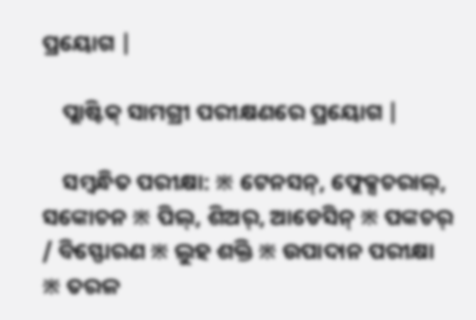ପ୍ରୟୋଗ |

    ପ୍ଲାଷ୍ଟିକ୍ ସାମଗ୍ରୀ ପରୀକ୍ଷଣରେ ପ୍ରୟୋଗ |

    ସମ୍ବନ୍ଧିତ ପରୀକ୍ଷା: ※ ଟେନସନ୍, ଫ୍ଲେକ୍ସଚରାଲ୍, ସଙ୍କୋଚନ ※ ପିଲ୍, ଶିଅର୍, ଆଡେସିନ୍ ※ ପଙ୍କଚର୍ / ବିସ୍ଫୋରଣ ※ ଲୁହ ଶକ୍ତି ※ ଉପାଦାନ ପରୀକ୍ଷା ※ ତରଳ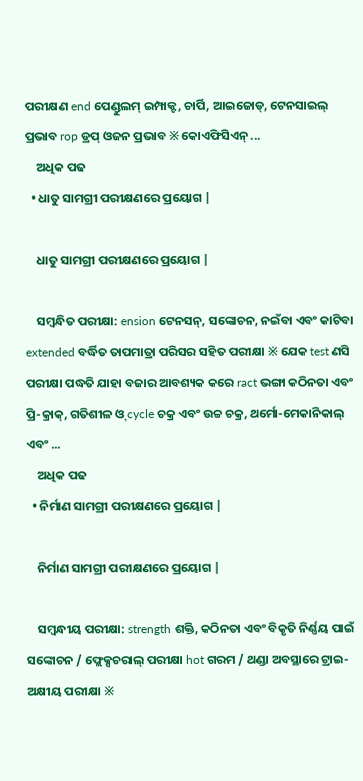ପରୀକ୍ଷଣ end ପେଣ୍ଡୁଲମ୍ ଇମ୍ପାକ୍ଟ, ଚାର୍ପି, ଆଇଜୋଡ୍, ଟେନସାଇଲ୍ ପ୍ରଭାବ rop ଡ୍ରପ୍ ଓଜନ ପ୍ରଭାବ ※ କୋଏଫିସିଏନ୍ ...
    ଅଧିକ ପଢ
  • ଧାତୁ ସାମଗ୍ରୀ ପରୀକ୍ଷଣରେ ପ୍ରୟୋଗ |

    ଧାତୁ ସାମଗ୍ରୀ ପରୀକ୍ଷଣରେ ପ୍ରୟୋଗ |

    ସମ୍ବନ୍ଧିତ ପରୀକ୍ଷା: ension ଟେନସନ୍, ସଙ୍କୋଚନ, ନଇଁବା ଏବଂ କାଟିବା extended ବର୍ଦ୍ଧିତ ତାପମାତ୍ରା ପରିସର ସହିତ ପରୀକ୍ଷା ※ ଯେକ test ଣସି ପରୀକ୍ଷା ପଦ୍ଧତି ଯାହା ବଜାର ଆବଶ୍ୟକ କରେ ract ଭଙ୍ଗା କଠିନତା ଏବଂ ପ୍ରି-କ୍ରାକ୍, ଗତିଶୀଳ ଓ୍ cycle ଚକ୍ର ଏବଂ ଉଚ୍ଚ ଚକ୍ର, ଥର୍ମୋ-ମେକାନିକାଲ୍ ଏବଂ ...
    ଅଧିକ ପଢ
  • ନିର୍ମାଣ ସାମଗ୍ରୀ ପରୀକ୍ଷଣରେ ପ୍ରୟୋଗ |

    ନିର୍ମାଣ ସାମଗ୍ରୀ ପରୀକ୍ଷଣରେ ପ୍ରୟୋଗ |

    ସମ୍ବନ୍ଧୀୟ ପରୀକ୍ଷା: strength ଶକ୍ତି, କଠିନତା ଏବଂ ବିକୃତି ନିର୍ଣ୍ଣୟ ପାଇଁ ସଙ୍କୋଚନ / ଫ୍ଲେକ୍ସଚରାଲ୍ ପରୀକ୍ଷା hot ଗରମ / ଥଣ୍ଡା ଅବସ୍ଥାରେ ଟ୍ରାଇ-ଅକ୍ଷୀୟ ପରୀକ୍ଷା ※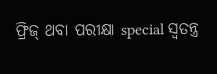ଫ୍ରିଜ୍ ଥବା ପରୀକ୍ଷା special ସ୍ୱତନ୍ତ୍ର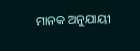ମାନକ ଅନୁଯାୟୀ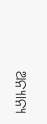ଅନ୍ୟାନ୍ୟ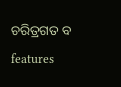ଚରିତ୍ରଗତ ବ features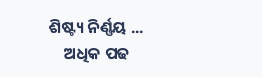ଶିଷ୍ଟ୍ୟ ନିର୍ଣ୍ଣୟ ...
    ଅଧିକ ପଢ